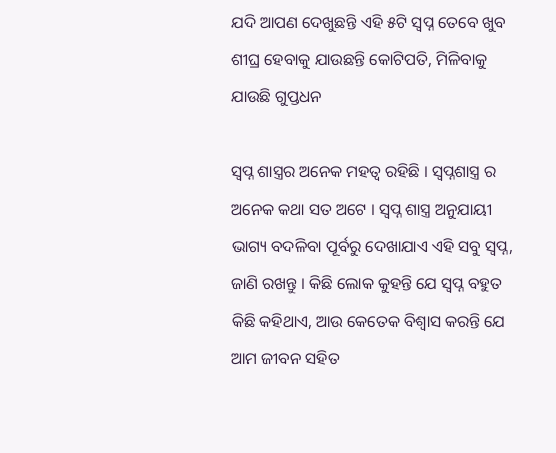ଯଦି ଆପଣ ଦେଖୁଛନ୍ତି ଏହି ୫ଟି ସ୍ୱପ୍ନ ତେବେ ଖୁବ ଶୀଘ୍ର ହେବାକୁ ଯାଉଛନ୍ତି କୋଟିପତି, ମିଳିବାକୁ ଯାଉଛି ଗୁପ୍ତଧନ

ସ୍ୱପ୍ନ ଶାସ୍ତ୍ରର ଅନେକ ମହତ୍ୱ ରହିଛି । ସ୍ବପ୍ନଶାସ୍ତ୍ର ର ଅନେକ କଥା ସତ ଅଟେ । ସ୍ୱପ୍ନ ଶାସ୍ତ୍ର ଅନୁଯାୟୀ ଭାଗ୍ୟ ବଦଳିବା ପୂର୍ବରୁ ଦେଖାଯାଏ ଏହି ସବୁ ସ୍ୱପ୍ନ, ଜାଣି ରଖନ୍ତୁ । କିଛି ଲୋକ କୁହନ୍ତି ଯେ ସ୍ୱପ୍ନ ବହୁତ କିଛି କହିଥାଏ, ଆଉ କେତେକ ବିଶ୍ୱାସ କରନ୍ତି ଯେ ଆମ ଜୀବନ ସହିତ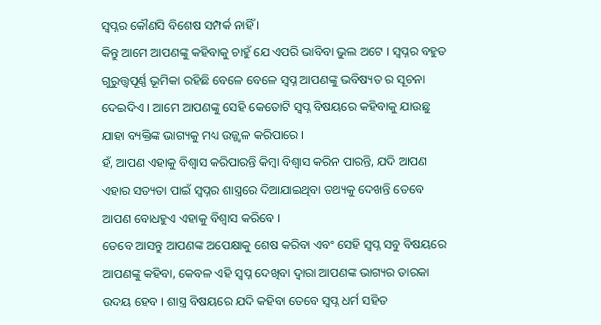ସ୍ୱପ୍ନର କୌଣସି ବିଶେଷ ସମ୍ପର୍କ ନାହିଁ ।
କିନ୍ତୁ ଆମେ ଆପଣଙ୍କୁ କହିବାକୁ ଚାହୁଁ ଯେ ଏପରି ଭାବିବା ଭୁଲ ଅଟେ । ସ୍ୱପ୍ନର ବହୁତ ଗୁରୁତ୍ତ୍ୱପୂର୍ଣ୍ଣ ଭୂମିକା ରହିଛି ବେଳେ ବେଳେ ସ୍ୱପ୍ନ ଆପଣଙ୍କୁ ଭବିଷ୍ୟତ ର ସୂଚନା ଦେଇଦିଏ । ଆମେ ଆପଣଙ୍କୁ ସେହି କେତୋଟି ସ୍ୱପ୍ନ ବିଷୟରେ କହିବାକୁ ଯାଉଛୁ ଯାହା ବ୍ୟକ୍ତିଙ୍କ ଭାଗ୍ୟକୁ ମଧ୍ୟ ଉଜ୍ଜ୍ୱଳ କରିପାରେ ।
ହଁ, ଆପଣ ଏହାକୁ ବିଶ୍ୱାସ କରିପାରନ୍ତି କିମ୍ବା ବିଶ୍ୱାସ କରିନ ପାରନ୍ତି, ଯଦି ଆପଣ ଏହାର ସତ୍ୟତା ପାଇଁ ସ୍ୱପ୍ନର ଶାସ୍ତ୍ରରେ ଦିଆଯାଇଥିବା ତଥ୍ୟକୁ ଦେଖନ୍ତି ତେବେ ଆପଣ ବୋଧହୁଏ ଏହାକୁ ବିଶ୍ୱାସ କରିବେ ।
ତେବେ ଆସନ୍ତୁ ଆପଣଙ୍କ ଅପେକ୍ଷାକୁ ଶେଷ କରିବା ଏବଂ ସେହି ସ୍ୱପ୍ନ ସବୁ ବିଷୟରେ ଆପଣଙ୍କୁ କହିବା, କେବଳ ଏହି ସ୍ୱପ୍ନ ଦେଖିବା ଦ୍ୱାରା ଆପଣଙ୍କ ଭାଗ୍ୟର ତାରକା ଉଦୟ ହେବ । ଶାସ୍ତ୍ର ବିଷୟରେ ଯଦି କହିବା ତେବେ ସ୍ୱପ୍ନ ଧର୍ମ ସହିତ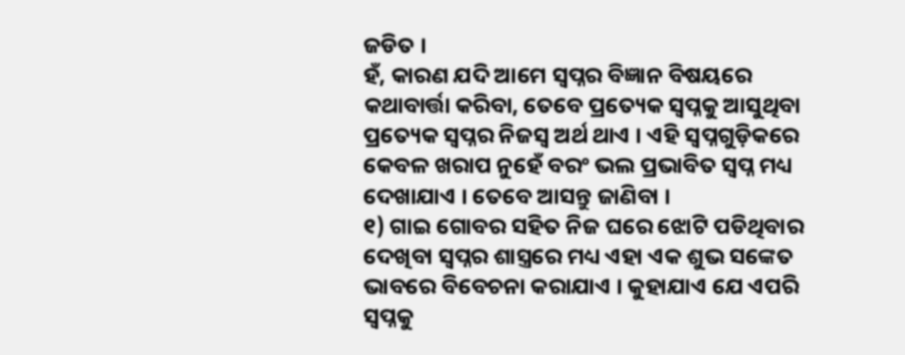ଜଡିତ ।
ହଁ, କାରଣ ଯଦି ଆମେ ସ୍ୱପ୍ନର ବିଜ୍ଞାନ ବିଷୟରେ କଥାବାର୍ତ୍ତା କରିବା, ତେବେ ପ୍ରତ୍ୟେକ ସ୍ୱପ୍ନକୁ ଆସୁଥିବା ପ୍ରତ୍ୟେକ ସ୍ୱପ୍ନର ନିଜସ୍ୱ ଅର୍ଥ ଥାଏ । ଏହି ସ୍ୱପ୍ନଗୁଡ଼ିକରେ କେବଳ ଖରାପ ନୁହେଁ ବରଂ ଭଲ ପ୍ରଭାବିତ ସ୍ୱପ୍ନ ମଧ୍ୟ ଦେଖାଯାଏ । ତେବେ ଆସନ୍ତୁ ଜାଣିବା ।
୧) ଗାଇ ଗୋବର ସହିତ ନିଜ ଘରେ ଝୋଟି ପଡିଥିବାର ଦେଖିବା ସ୍ୱପ୍ନର ଶାସ୍ତ୍ରରେ ମଧ୍ୟ ଏହା ଏକ ଶୁଭ ସଙ୍କେତ ଭାବରେ ବିବେଚନା କରାଯାଏ । କୁହାଯାଏ ଯେ ଏପରି ସ୍ୱପ୍ନକୁ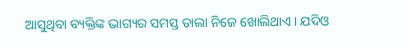ଆସୁଥିବା ବ୍ୟକ୍ତିଙ୍କ ଭାଗ୍ୟର ସମସ୍ତ ତାଲା ନିଜେ ଖୋଲିଥାଏ । ଯଦିଓ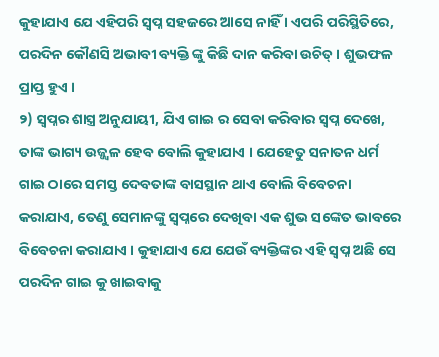କୁହାଯାଏ ଯେ ଏହିପରି ସ୍ୱପ୍ନ ସହଜରେ ଆସେ ନାହିଁ । ଏପରି ପରିସ୍ଥିତିରେ, ପରଦିନ କୌଣସି ଅଭାବୀ ବ୍ୟକ୍ତି ଙ୍କୁ କିଛି ଦାନ କରିବା ଉଚିତ୍ । ଶୁଭଫଳ ପ୍ରାପ୍ତ ହୁଏ ।
୨) ସ୍ୱପ୍ନର ଶାସ୍ତ୍ର ଅନୁଯାୟୀ, ଯିଏ ଗାଇ ର ସେବା କରିବାର ସ୍ୱପ୍ନ ଦେଖେ, ତାଙ୍କ ଭାଗ୍ୟ ଉଜ୍ଜ୍ୱଳ ହେବ ବୋଲି କୁହାଯାଏ । ଯେହେତୁ ସନାତନ ଧର୍ମ ଗାଇ ଠାରେ ସମସ୍ତ ଦେବତାଙ୍କ ବାସସ୍ଥାନ ଥାଏ ବୋଲି ବିବେଚନା କରାଯାଏ, ତେଣୁ ସେମାନଙ୍କୁ ସ୍ୱପ୍ନରେ ଦେଖିବା ଏକ ଶୁଭ ସଙ୍କେତ ଭାବରେ ବିବେଚନା କରାଯାଏ । କୁହାଯାଏ ଯେ ଯେଉଁ ବ୍ୟକ୍ତିଙ୍କର ଏହି ସ୍ୱପ୍ନ ଅଛି ସେ ପରଦିନ ଗାଇ କୁ ଖାଇବାକୁ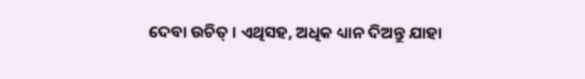ଦେବା ଉଚିତ୍ । ଏଥିସହ, ଅଧିକ ଧ୍ୟାନ ଦିଅନ୍ତୁ ଯାହା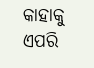କାହାକୁ ଏପରି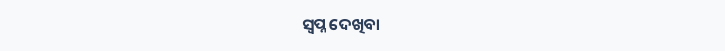ସ୍ୱପ୍ନ ଦେଖିବା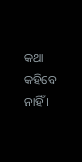କଥା କହିବେ ନାହିଁ ।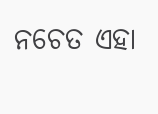ନଚେତ ଏହା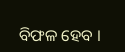ବିଫଳ ହେବ ।